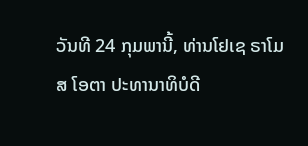ວັນທີ 24 ກຸມພານີ້, ທ່ານໂຢເຊ ຣາໂມສ ໂອຕາ ປະທານາທິບໍດີ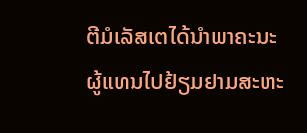ຕີມໍເລັສເຕໄດ້ນຳພາຄະນະຜູ້ແທນໄປຢ້ຽມຢາມສະຫະ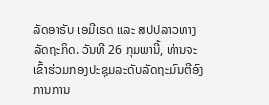ລັດອາຣັບ ເອມີເຣດ ແລະ ສປປລາວທາງລັດຖະກິດ. ວັນທີ 26 ກຸມພານີ້, ທ່ານຈະເຂົ້າຮ່ວມກອງປະຊຸມລະດັບລັດຖະມົນຕີອົງການການ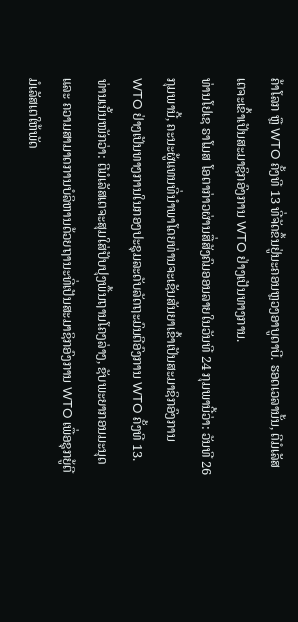ຄ້າໂລກ ຫຼື WTO ຄັ້ງທີ 13 ທີ່ຈັດຂຶ້ນຢູ່ນະຄອນຫຼວງອາບູດາບີ. ຮອດເວລານັ້ນ, ຕີມໍເລັສເຕຈະເຂົ້າເປັນສະມາຊິກອົງການ WTO ຢ່າງເປັນທາງການ.
ທ່ານໂຢເຊ ຣາໂມສ ໂອຕາກ່າວຜ່ານສື່ສັງຄົມອອນລາຍໃນວັນທີ 24 ກຸມພານີ້ວ່າ: ວັນທີ 26 ກຸມພານີ້, ຄະນະຜູ້ແທນທີ່ນຳພາໂດຍທ່ານຈະເຊັນສັນຍາເຂົ້າເປັນສະມາຊິກອົງການ WTO ຢ່າງເປັນທາງການໃນກອງປະຊຸມລະດັບລັດຖະມົນຕີອົງການ WTO ຄັ້ງທີ 13.
ທ່ານເນັ້ນໜັກວ່າ: ຕີມໍເລັສເຕຈະສຸມໃສ່ປັບປຸງພື້ນຖານໂຄງລ່າງ, ຊັບພະຍາກອນມະນຸດ ແລະ ຄວາມສາມາດການບໍລິຫານດ້ວຍຖານະທີ່ເປັນສະມາຊິກອົງການ WTO ເພື່ອຊຸກຍູ້ຕີມໍເລັສເຕໃຫ້ພັດ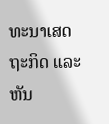ທະນາເສດຖະກິດ ແລະ ຫັນ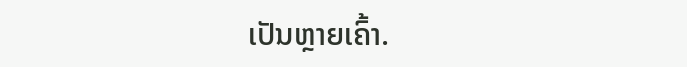ເປັນຫຼາຍເຄົ້າ.